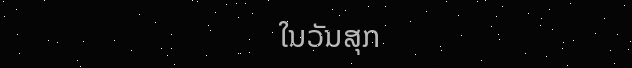ໃນວັນສຸກ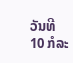ວັນທີ 10 ກໍລະ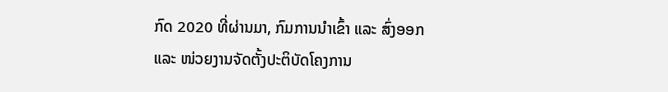ກົດ 2020 ທີ່ຜ່ານມາ, ກົມການນໍາເຂົ້າ ແລະ ສົ່ງອອກ ແລະ ໜ່ວຍງານຈັດຕັ້ງປະຕິບັດໂຄງການ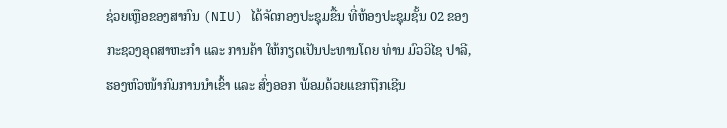ຊ່ວຍເຫຼືອຂອງສາກົນ (NIU) ໄດ້ຈັດກອງປະຊຸມຂື້ນ ທີ່ຫ້ອງປະຊຸມຊັ້ນ 02 ຂອງ ກະຊວງອຸດສາຫະກຳ ແລະ ການຄ້າ ໃຫ້ກຽດເປັນປະທານໂດຍ ທ່ານ ມົວວິໄຊ ປາລີ, ຮອງຫົວໜ້າກົມການນໍາເຂົ້າ ແລະ ສົ່ງອອກ ພ້ອມດ້ວຍແຂກຖືກເຊີນ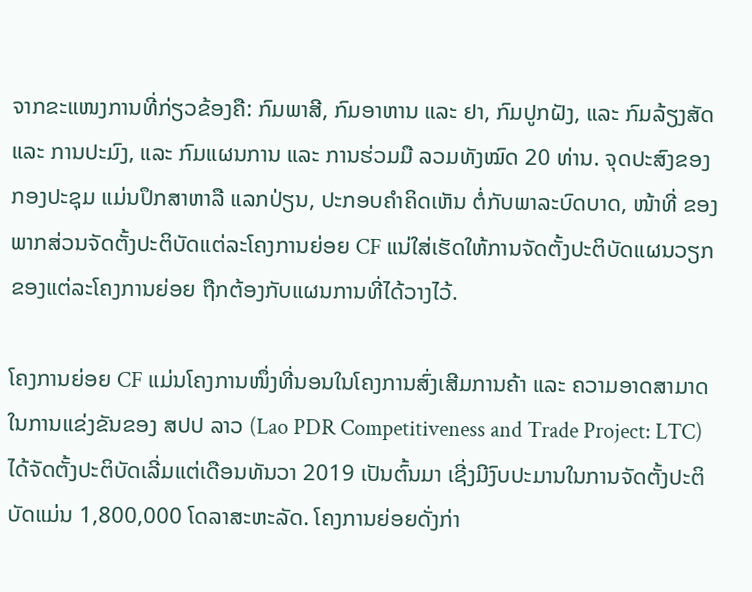ຈາກຂະແໜງການທີ່ກ່ຽວຂ້ອງຄື: ກົມພາສີ, ກົມອາຫານ ແລະ ຢາ, ກົມປູກຝັງ, ແລະ ກົມລ້ຽງສັດ ແລະ ການປະມົງ, ແລະ ກົມແຜນການ ແລະ ການຮ່ວມມື ລວມທັງໝົດ 20 ທ່ານ. ຈຸດປະສົງຂອງກອງປະຊຸມ ແມ່ນປຶກສາຫາລື ແລກປ່ຽນ, ປະກອບຄໍາຄິດເຫັນ ຕໍ່ກັບພາລະບົດບາດ, ໜ້າທີ່ ຂອງພາກສ່ວນຈັດຕັ້ງປະຕິບັດແຕ່ລະໂຄງການຍ່ອຍ CF ແນ່ໃສ່ເຮັດໃຫ້ການຈັດຕັ້ງປະຕິບັດແຜນວຽກຂອງແຕ່ລະໂຄງການຍ່ອຍ ຖືກຕ້ອງກັບແຜນການທີ່ໄດ້ວາງໄວ້.

ໂຄງການຍ່ອຍ CF ແມ່ນໂຄງການໜຶ່ງທີ່ນອນໃນໂຄງການສົ່ງເສີມການຄ້າ ແລະ ຄວາມອາດສາມາດໃນການແຂ່ງຂັນຂອງ ສປປ ລາວ (Lao PDR Competitiveness and Trade Project: LTC) ໄດ້ຈັດຕັ້ງປະຕິບັດເລີ່ມແຕ່ເດືອນທັນວາ 2019 ເປັນຕົ້ນມາ ເຊີ່ງມີງົບປະມານໃນການຈັດຕັ້ງປະຕິບັດແມ່ນ 1,800,000 ໂດລາສະຫະລັດ. ໂຄງການຍ່ອຍດັ່ງກ່າ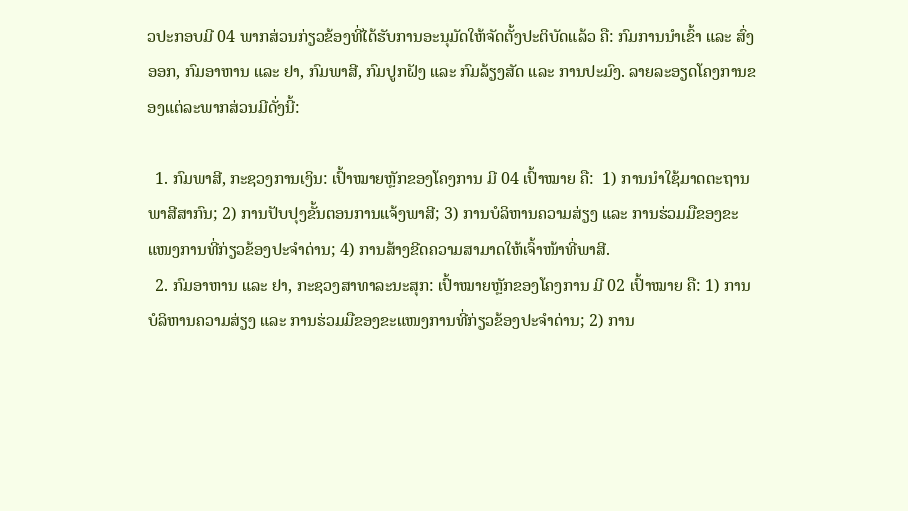ວປະກອບມີ 04 ພາກສ່ວນກ່ຽວຂ້ອງທີ່ໄດ້ຮັບການອະນຸມັດໃຫ້ຈັດຕັ້ງປະຕິບັດແລ້ວ ຄື: ກົມການນໍາເຂົ້າ ແລະ ສົ່ງອອກ, ກົມອາຫານ ແລະ ຢາ, ກົມພາສີ, ກົມປູກຝັງ ແລະ ກົມລ້ຽງສັດ ແລະ ການປະມົງ. ລາຍລະອຽດໂຄງການຂອງແຕ່ລະພາກສ່ວນມີດັ່ງນີ້:

  1. ກົມພາສີ, ກະຊວງການເງິນ: ເປົ້າໝາຍຫຼັກຂອງໂຄງການ ມີ 04 ເປົ້າໝາຍ ຄື:  1) ການນຳໃຊ້ມາດຕະຖານພາສີສາກົນ; 2) ການປັບປຸງຂັ້ນຕອນການແຈ້ງພາສີ; 3) ການບໍລິຫານຄວາມສ່ຽງ ແລະ ການຮ່ວມມືຂອງຂະແໜງການທີ່ກ່ຽວຂ້ອງປະຈຳດ່ານ; 4) ການສ້າງຂີດຄວາມສາມາດໃຫ້ເຈົ້າໜ້າທີ່ພາສີ.
  2. ກົມອາຫານ ແລະ ຢາ, ກະຊວງສາທາລະນະສຸກ: ເປົ້າໝາຍຫຼັກຂອງໂຄງການ ມີ 02 ເປົ້າໝາຍ ຄື: 1) ການບໍລິຫານຄວາມສ່ຽງ ແລະ ການຮ່ວມມືຂອງຂະແໜງການທີ່ກ່ຽວຂ້ອງປະຈຳດ່ານ; 2) ການ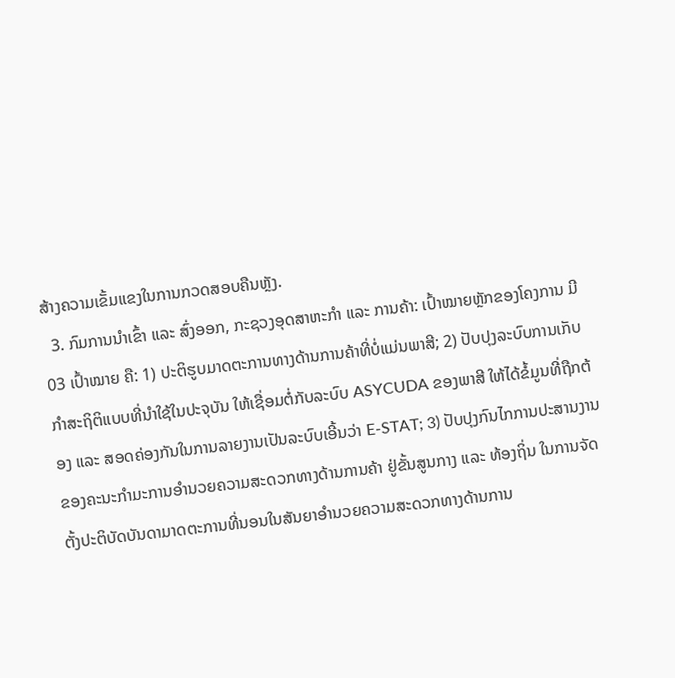ສ້າງຄວາມເຂັ້ມແຂງໃນການກວດສອບຄືນຫຼັງ.
  3. ກົມການນຳເຂົ້າ ແລະ ສົ່ງອອກ, ກະຊວງອຸດສາຫະກຳ ແລະ ການຄ້າ: ເປົ້າໝາຍຫຼັກຂອງໂຄງການ ມີ 03 ເປົ້າໝາຍ ຄື: 1) ປະຕິຮູບມາດຕະການທາງດ້ານການຄ້າທີ່ບໍ່ແມ່ນພາສີ; 2) ປັບປຸງລະບົບການເກັບກໍາສະຖິຕິແບບທີ່ນຳໃຊ້ໃນປະຈຸບັນ ໃຫ້ເຊື່ອມຕໍ່ກັບລະບົບ ASYCUDA ຂອງພາສີ ໃຫ້ໄດ້ຂໍ້ມູນທີ່ຖືກຕ້ອງ ແລະ ສອດຄ່ອງກັນໃນການລາຍງານເປັນລະບົບເອີ້ນວ່າ E-STAT; 3) ປັບປຸງກົນໄກການປະສານງານຂອງຄະນະກຳມະການອຳນວຍຄວາມສະດວກທາງດ້ານການຄ້າ ຢູ່ຂັ້ນສູນກາງ ແລະ ທ້ອງຖິ່ນ ໃນການຈັດຕັ້ງປະຕິບັດບັນດາມາດຕະການທີ່ນອນໃນສັນຍາອຳນວຍຄວາມສະດວກທາງດ້ານການ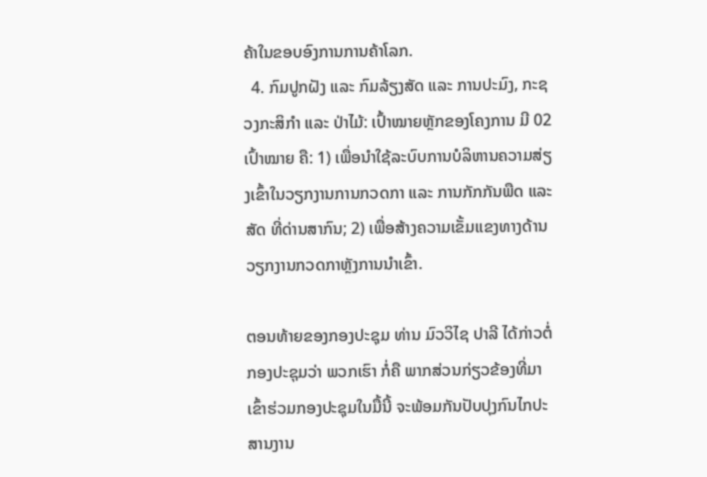ຄ້າໃນຂອບອົງການການຄ້າໂລກ.
  4. ກົມປູກຝັງ ແລະ ກົມລ້ຽງສັດ ແລະ ການປະມົງ, ກະຊວງກະສິກຳ ແລະ ປ່າໄມ້: ເປົ້າໝາຍຫຼັກຂອງໂຄງການ ມີ 02 ເປົ້າໝາຍ ຄື: 1) ເພື່ອນຳໃຊ້ລະບົບການບໍລິຫານຄວາມສ່ຽງເຂົ້າໃນວຽກງານການກວດກາ ແລະ ການກັກກັນພືດ ແລະ ສັດ ທີ່ດ່ານສາກົນ; 2) ເພື່ອສ້າງຄວາມເຂັ້ມແຂງທາງດ້ານວຽກງານກວດກາຫຼັງການນຳເຂົ້າ.

ຕອນທ້າຍຂອງກອງປະຊຸມ ທ່ານ ມົວວິໄຊ ປາລີ ໄດ້ກ່າວຕໍ່ກອງປະຊຸມວ່າ ພວກເຮົາ ກໍ່ຄື ພາກສ່ວນກ່ຽວຂ້ອງທີ່ມາເຂົ້າຮ່ວມກອງປະຊຸມໃນມື້ນີ້ ຈະພ້ອມກັນປັບປຸງກົນໄກປະສານງານ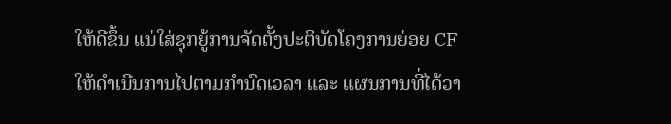ໃຫ້ດີຂຶ້ນ ແນ່ໃສ່ຊຸກຍູ້ການຈັດຕັ້ງປະຕິບັດໂຄງການຍ່ອຍ CF ໃຫ້ດຳເນີນການໄປຕາມກຳນົດເວລາ ແລະ ແຜນການທີ່ໄດ້ວາ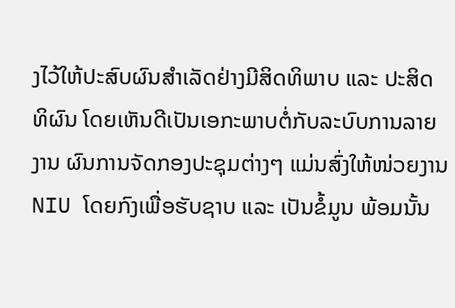ງໄວ້ໃຫ້ປະສົບຜົນສຳເລັດຢ່າງມີສິດທິພາບ ແລະ ປະສິດທິຜົນ ໂດຍເຫັນດີເປັນເອກະພາບຕໍ່ກັບລະບົບການລາຍງານ ຜົນການຈັດກອງປະຊຸມຕ່າງໆ ແມ່ນສົ່ງໃຫ້ໜ່ວຍງານ NIU ໂດຍກົງເພື່ອຮັບຊາບ ແລະ ເປັນຂໍ້ມູນ ພ້ອມນັ້ນ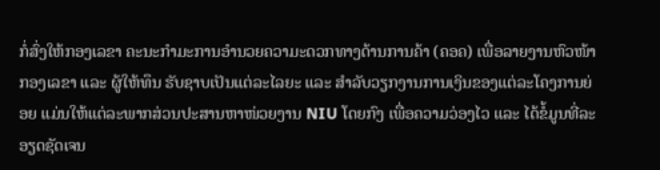ກໍ່ສົ່ງໃຫ້ກອງເລຂາ ຄະນະກຳມະການອຳນວຍຄວາມະດວກທາງດ້ານການຄ້າ (ຄອຄ) ເພື່ອລາຍງານຫົວໜ້າກອງເລຂາ ແລະ ຜູ້ໃຫ້ທຶນ ຮັບຊາບເປັນແຕ່ລະໄລຍະ ແລະ ສໍາລັບວຽກງານການເງິນຂອງແຕ່ລະໂຄງການຍ່ອຍ ແມ່ນໃຫ້ແຕ່ລະພາກສ່ວນປະສານຫາໜ່ວຍງານ NIU ໂດຍກົງ ເພື່ອຄວາມວ່ອງໄວ ແລະ ໄດ້ຂໍ້ມູນທີ່ລະອຽດຊັດເຈນ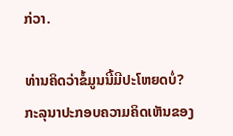ກ່ວາ.

ທ່ານຄິດວ່າຂໍ້ມູນນີ້ມີປະໂຫຍດບໍ່?
ກະລຸນາປະກອບຄວາມຄິດເຫັນຂອງ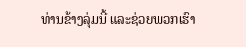ທ່ານຂ້າງລຸ່ມນີ້ ແລະຊ່ວຍພວກເຮົາ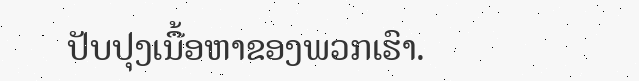ປັບປຸງເນື້ອຫາຂອງພວກເຮົາ.